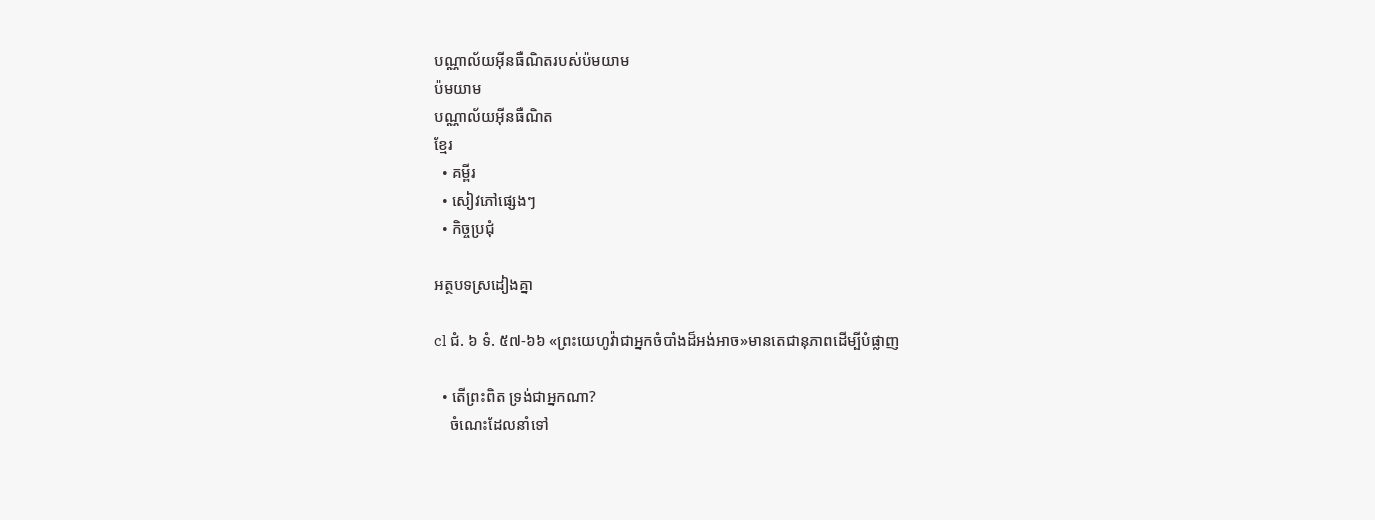បណ្ណាល័យអ៊ីនធឺណិតរបស់ប៉មយាម
ប៉មយាម
បណ្ណាល័យអ៊ីនធឺណិត
ខ្មែរ
  • គម្ពីរ
  • សៀវភៅផ្សេងៗ
  • កិច្ចប្រជុំ

អត្ថបទស្រដៀងគ្នា

cl ជំ. ៦ ទំ. ៥៧-៦៦ «ព្រះយេហូវ៉ាជាអ្នកចំបាំងដ៏អង់អាច»មានតេជានុភាពដើម្បីបំផ្លាញ

  • តើព្រះពិត ទ្រង់ជាអ្នកណា?
    ចំណេះដែលនាំទៅ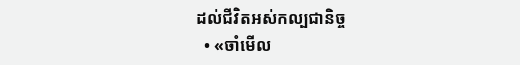ដល់ជីវិតអស់កល្បជានិច្ច
  • «ចាំមើល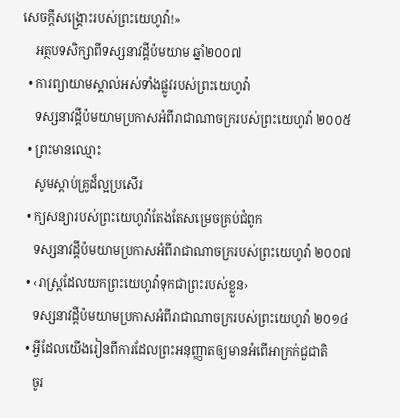សេចក្ដីសង្គ្រោះរបស់ព្រះយេហូវ៉ា!»
    អត្ថបទសិក្សាពីទស្សនាវដ្ដីប៉មយាម ឆ្នាំ២០០៧
  • ការព្យាយាមស្គាល់អស់ទាំងផ្លូវរបស់ព្រះយេហូវ៉ា
    ទស្សនាវដ្ដីប៉មយាមប្រកាសអំពីរាជាណាចក្ររបស់ព្រះយេហូវ៉ា ២០០៥
  • ព្រះមានឈ្មោះ
    សូមស្ដាប់គ្រូដ៏ល្អប្រសើរ
  • ក្យសន្យារបស់ព្រះយេហូវ៉ាតែងតែសម្រេចគ្រប់ជំពូក
    ទស្សនាវដ្ដីប៉មយាមប្រកាសអំពីរាជាណាចក្ររបស់ព្រះយេហូវ៉ា ២០០៧
  • ‹រាស្ត្រដែលយកព្រះយេហូវ៉ាទុកជាព្រះរបស់ខ្លួន›
    ទស្សនាវដ្ដីប៉មយាមប្រកាសអំពីរាជាណាចក្ររបស់ព្រះយេហូវ៉ា ២០១៤
  • អ្វីដែលយើងរៀនពីការដែលព្រះអនុញ្ញាតឲ្យមានអំពើអាក្រក់ជួជាតិ
    ចូរ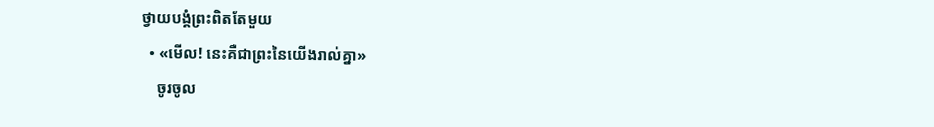ថ្វាយបង្គំព្រះពិតតែមួយ
  • «មើល! នេះគឺជាព្រះនៃយើងរាល់គ្នា»
    ចូរចូល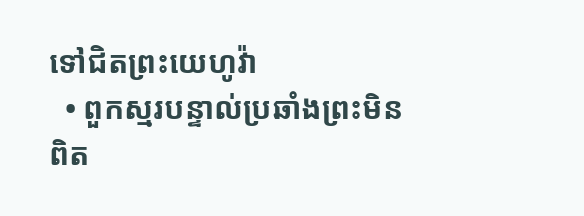ទៅជិតព្រះយេហូវ៉ា
  • ពួកស្មរបន្ទាល់ប្រឆាំងព្រះមិនពិត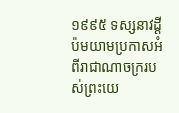១៩៩៥ ទស្សនាវដ្ដីប៉មយាមប្រកាសអំពីរាជាណាចក្ររបស់ព្រះយេ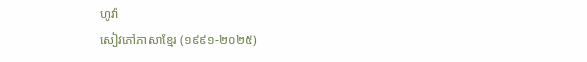ហូវ៉ា
សៀវភៅភាសាខ្មែរ (១៩៩១-២០២៥)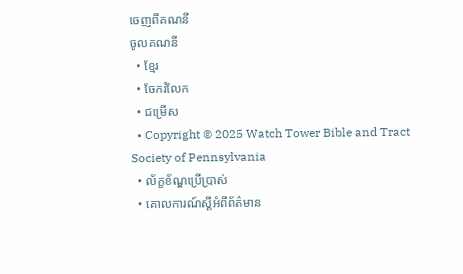ចេញពីគណនី
ចូលគណនី
  • ខ្មែរ
  • ចែករំលែក
  • ជម្រើស
  • Copyright © 2025 Watch Tower Bible and Tract Society of Pennsylvania
  • ល័ក្ខខ័ណ្ឌប្រើប្រាស់
  • គោលការណ៍ស្ដីអំពីព័ត៌មាន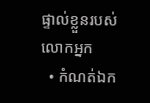ផ្ទាល់ខ្លួនរបស់លោកអ្នក
  • កំណត់ឯក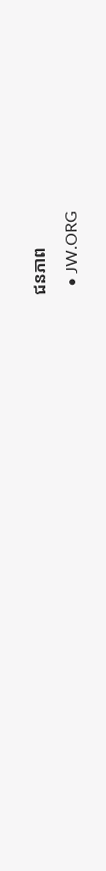ជនភាព
  • JW.ORG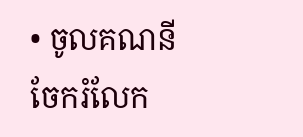• ចូលគណនី
ចែករំលែក